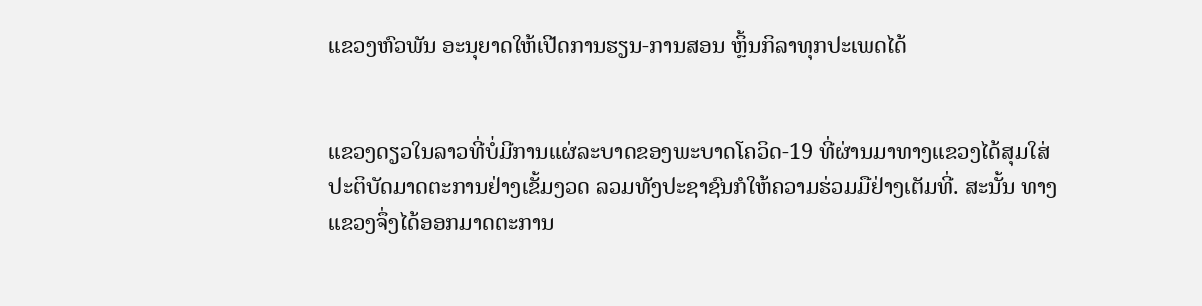ແຂວງຫົວພັນ ອະນຸຍາດໃຫ້ເປີດການຮຽນ-ການສອນ ຫຼິ້ນກິລາທຸກປະເພດໄດ້


ແຂວງດຽວໃນລາວທີ່ບໍ່ມີການແຜ່ລະບາດຂອງພະບາດໂຄວິດ-19 ທີ່ຜ່ານມາທາງແຂວງໄດ້ສຸມໃສ່ປະຕິບັດມາດຕະການຢ່າງເຂັ້ມງວດ ລວມທັງປະຊາຊົນກໍໃຫ້ຄວາມຮ່ວມມືຢ່າງເຕັມທີ່. ສະນັ້ນ ທາງແຂວງຈຶ່ງໄດ້ອອກມາດຕະການ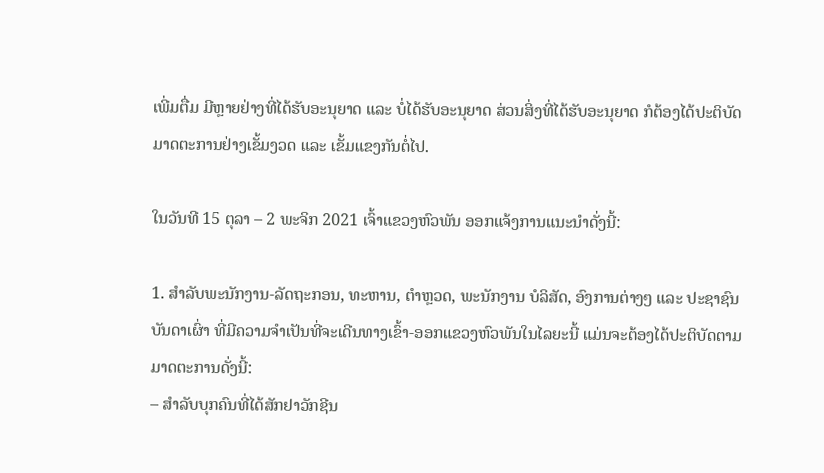ເພີ່ມຕື່ມ ມີຫຼາຍຢ່າງທີ່ໄດ້ຮັບອະນຸຍາດ ແລະ ບໍ່ໄດ້ຮັບອະນຸຍາດ ສ່ວນສິ່ງທີ່ໄດ້ຮັບອະນຸຍາດ ກໍຕ້ອງໄດ້ປະຕິບັດມາດຕະການຢ່າງເຂັ້ມງວດ ແລະ ເຂັ້ມແຂງກັນຕໍ່ໄປ.

ໃນວັນທີ 15 ຕຸລາ – 2 ພະຈິກ 2021 ເຈົ້າແຂວງຫົວພັນ ອອກແຈ້ງການແນະນໍາດັ່ງນີ້:

1. ສໍາລັບພະນັກງານ-ລັດຖະກອນ, ທະຫານ, ຕໍາຫຼວດ, ພະນັກງານ ບໍລິສັດ, ອົງການຕ່າງໆ ແລະ ປະຊາຊົນບັນດາເຜົ່າ ທີ່ມີຄວາມຈໍາເປັນທີ່ຈະເດີນທາງເຂົ້າ-ອອກແຂວງຫົວພັນໃນໄລຍະນີ້ ແມ່ນຈະຕ້ອງໄດ້ປະຕິບັດຕາມມາດຕະການດັ່ງນີ້:
– ສໍາລັບບຸກຄົນທີ່ໄດ້ສັກຢາວັກຊີນ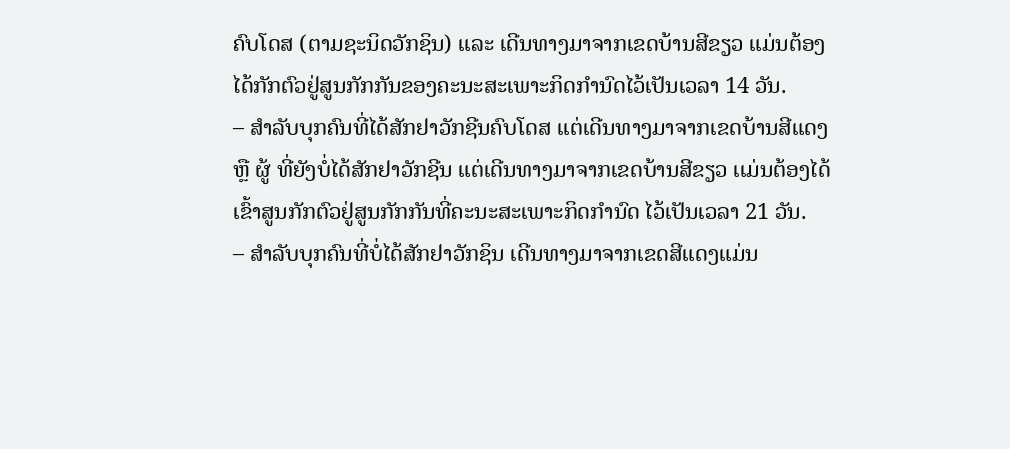ຄົບໂດສ (ຕາມຊະນິດວັກຊິນ) ແລະ ເດີນທາງມາຈາກເຂດບ້ານສີຂຽວ ແມ່ນຕ້ອງໄດ້ກັກຕົວຢູ່ສູນກັກກັນຂອງຄະນະສະເພາະກິດກໍານົດໄວ້ເປັນເວລາ 14 ວັນ.
– ສໍາລັບບຸກຄົນທີ່ໄດ້ສັກຢາວັກຊີນຄົບໂດສ ເເຕ່ເດີນທາງມາຈາກເຂດບ້ານສີແດງ ຫຼື ຜູ້ ທີ່ຍັງບໍ່ໄດ້ສັກຢາວັກຊີນ ແຕ່ເດີນທາງມາຈາກເຂດບ້ານສີຂຽວ ເເມ່ນຕ້ອງໄດ້ເຂົ້າສູນກັກຕົວຢູ່ສູນກັກກັນທີ່ຄະນະສະເພາະກິດກຳນົດ ໄວ້ເປັນເວລາ 21 ວັນ.
– ສໍາລັບບຸກຄົນທີ່ບໍ່ໄດ້ສັກຢາວັກຊິນ ເດີນທາງມາຈາກເຂດສີແດງແມ່ນ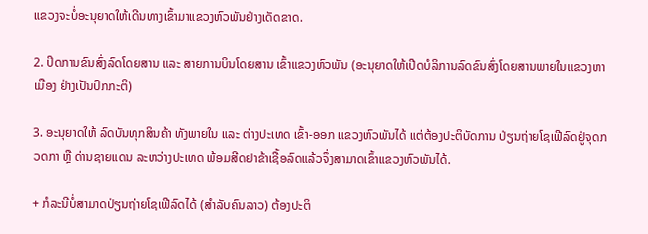ແຂວງຈະບໍ່ອະນຸຍາດໃຫ້ເດີນທາງເຂົ້າມາແຂວງຫົວພັນຢ່າງເດັດຂາດ.

2. ປິດການຂົນສົ່ງລົດໂດຍສານ ແລະ ສາຍການບິນໂດຍສານ ເຂົ້າແຂວງຫົວພັນ (ອະນຸຍາດໃຫ້ເປີດບໍລິການລົດຂົນສົ່ງໂດຍສານພາຍໃນແຂວງຫາເມືອງ ຢ່າງເປັນປົກກະຕິ)

3. ອະນຸຍາດໃຫ້ ລົດບັນທຸກສິນຄ້າ ທັງພາຍໃນ ແລະ ຕ່າງປະເທດ ເຂົ້າ-ອອກ ແຂວງຫົວພັນໄດ້ ແຕ່ຕ້ອງປະຕິບັດການ ປ່ຽນຖ່າຍໂຊເຟີລົດຢູ່ຈຸດກວດກາ ຫຼື ດ່ານຊາຍແດນ ລະຫວ່າງປະເທດ ພ້ອມສີດຢາຂ້າເຊື້ອລົດແລ້ວຈຶ່ງສາມາດເຂົ້າແຂວງຫົວພັນໄດ້.

+ ກໍລະນີບໍ່ສາມາດປ່ຽນຖ່າຍໂຊເຟີລົດໄດ້ (ສໍາລັບຄົນລາວ) ຕ້ອງປະຕິ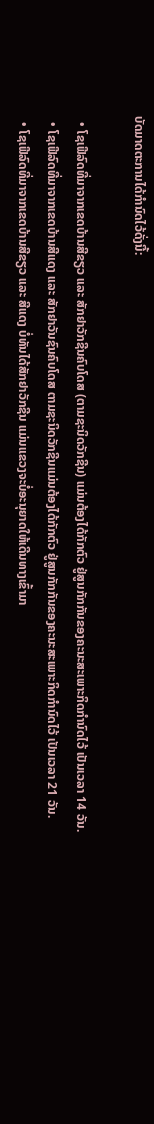ບັດມາດຕະການໄດ້ກໍານົດໄວ້ດັ່ງນີ້:

  • ໂຊເຟີລົດທີ່ມາຈາກເຂດບ້ານສີຂຽວ ແລະ ສັກຢາວັກຊີນຄົບໂດສ (ຕາມຊະນິດວັກຊີນ) ແມ່ນຕ້ອງໄດ້ກັກຕົວ ຢູ່ສູນກັກກັນຂອງຄະນະສະເພາະກິດກໍານົດໄວ້ ເປັນເວລາ 14 ວັນ.
  • ໂຊເຟີລົດທີ່ມາຈາກເຂດບ້ານສີແດງ ແລະ ສັກຢາວັນຊົນຄົບໂດສ ຕາມຊະນິດວັກຊີນແມ່ນຕ້ອງໄດ້ກັກຕົວ ຢູ່ສູນກັກກັນຂອງຄະນະສະເພາະກິດກໍານົດໄວ້ ເປັນເວລາ 21 ວັນ.
  • ໂຊເຟີລົດທີ່ມາຈາກເຂດບ້ານສີຂຽວ ແລະ ສີແດງ ບໍ່ທັນໄດ້ສັກຢາວັກຊີນ ແມ່ນແຂວງຈະບໍ່ອະນຸຍາດໃຫ້ເດີນທາງເຂົ້າມາ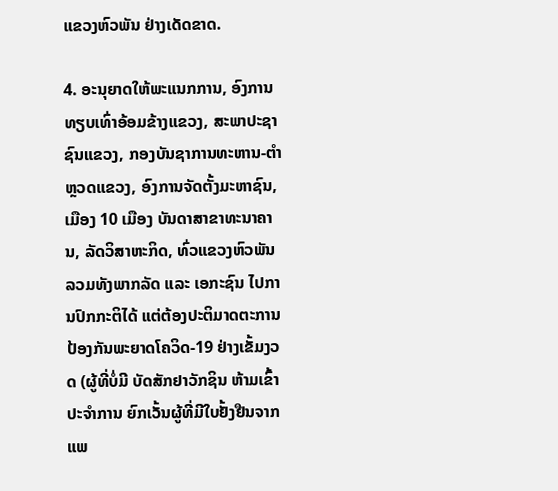ແຂວງຫົວພັນ ຢ່າງເດັດຂາດ.

4. ອະນຸຍາດໃຫ້ພະແນກການ, ອົງການທຽບເທົ່າອ້ອມຂ້າງແຂວງ, ສະພາປະຊາຊົນແຂວງ, ກອງບັນຊາການທະຫານ-ຕໍາຫຼວດແຂວງ, ອົງການຈັດຕັ້ງມະຫາຊົນ, ເມືອງ 10 ເມືອງ ບັນດາສາຂາທະນາຄານ, ລັດວິສາຫະກິດ, ທົ່ວແຂວງຫົວພັນ ລວມທັງພາກລັດ ແລະ ເອກະຊົນ ໄປການປົກກະຕິໄດ້ ແຕ່ຕ້ອງປະຕິມາດຕະການປ້ອງກັນພະຍາດໂຄວິດ-19 ຢ່າງເຂັ້ມງວດ (ຜູ້ທີ່ບໍ່ມີ ບັດສັກຢາວັກຊິນ ຫ້າມເຂົ້າປະຈໍາການ ຍົກເວັ້ນຜູ້ທີ່ມີໃບຢັ້ງຢືນຈາກແພ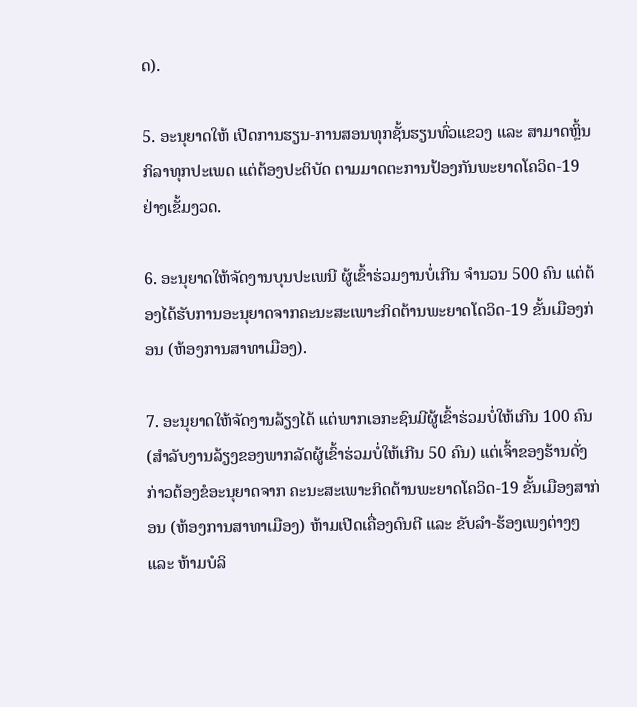ດ).

5. ອະນຸຍາດໃຫ້ ເປີດການຮຽນ-ການສອນທຸກຊັ້ນຮຽນທົ່ວແຂວງ ແລະ ສາມາດຫຼິ້ນກິລາທຸກປະເພດ ແຕ່ຕ້ອງປະຕິບັດ ຕາມມາດຕະການປ້ອງກັນພະຍາດໂຄວິດ-19 ຢ່າງເຂັ້ມງວດ.

6. ອະນຸຍາດໃຫ້ຈັດງານບຸນປະເພນີ ຜູ້ເຂົ້າຮ່ວມງານບໍ່ເກີນ ຈໍານວນ 500 ຄົນ ແຕ່ຕ້ອງໄດ້ຮັບການອະນຸຍາດຈາກຄະນະສະເພາະກິດຕ້ານພະຍາດໂດວິດ-19 ຂັ້ນເມືອງກ່ອນ (ຫ້ອງການສາທາເມືອງ).

7. ອະນຸຍາດໃຫ້ຈັດງານລ້ຽງໄດ້ ແຕ່ພາກເອກະຊົນມີຜູ້ເຂົ້າຮ່ວມບໍ່ໃຫ້ເກີນ 100 ຄົນ (ສໍາລັບງານລ້ຽງຂອງພາກລັດຜູ້ເຂົ້າຮ່ວມບໍ່ໃຫ້ເກີນ 50 ຄົນ) ແຕ່ເຈົ້າຂອງຮ້ານດັ່ງກ່າວຕ້ອງຂໍອະນຸຍາດຈາກ ຄະນະສະເພາະກິດຕ້ານພະຍາດໂຄວິດ-19 ຂັ້ນເມືອງສາກ່ອນ (ຫ້ອງການສາທາເມືອງ) ຫ້າມເປີດເຄື່ອງດົນຕີ ແລະ ຂັບລໍາ-ຮ້ອງເພງຕ່າງໆ ແລະ ຫ້າມບໍລິ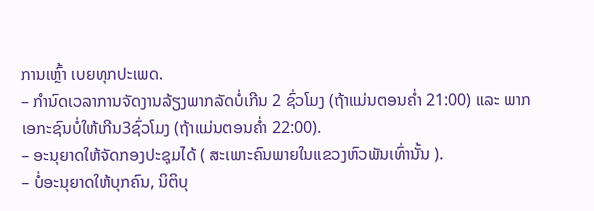ການເຫຼົ້າ ເບຍທຸກປະເພດ.
– ກໍານົດເວລາການຈັດງານລ້ຽງພາກລັດບໍ່ເກີນ 2 ຊົ່ວໂມງ (ຖ້າແມ່ນຕອນຄໍ່າ 21:00) ແລະ ພາກເອກະຊົນບໍ່ໃຫ້ເກີນ3ຊົ່ວໂມງ (ຖ້າແມ່ນຕອນຄໍ່າ 22:00).
– ອະນຸຍາດໃຫ້ຈັດກອງປະຊຸມໄດ້ ( ສະເພາະຄົນພາຍໃນແຂວງຫົວພັນເທົ່ານັ້ນ ).
– ບໍ່ອະນຸຍາດໃຫ້ບຸກຄົນ, ນິຕິບຸ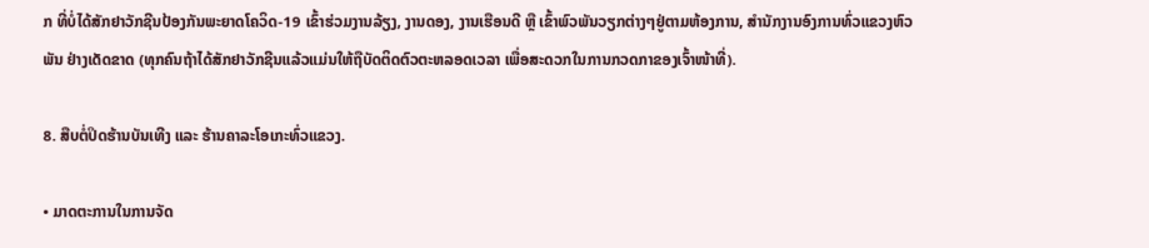ກ ທີ່ບໍ່ໄດ້ສັກຢາວັກຊີນປ້ອງກັນພະຍາດໂຄວິດ-19 ເຂົ້າຮ່ວມງານລ້ຽງ, ງານດອງ, ງານເຮືອນດີ ຫຼື ເຂົ້າພົວພັນວຽກຕ່າງໆຢູ່ຕາມຫ້ອງການ, ສໍານັກງານອົງການທົ່ວແຂວງຫົວພັນ ຢ່າງເດັດຂາດ (ທຸກຄົນຖ້າໄດ້ສັກຢາວັກຊີນແລ້ວແມ່ນໃຫ້ຖືບັດຕິດຕົວຕະຫລອດເວລາ ເພື່ອສະດວກໃນການກວດກາຂອງເຈົ້າໜ້າທີ່).

8. ສືບຕໍ່ປິດຮ້ານບັນເທີງ ແລະ ຮ້ານຄາລະໂອເກະທົ່ວແຂວງ.

• ມາດຕະການໃນການຈັດ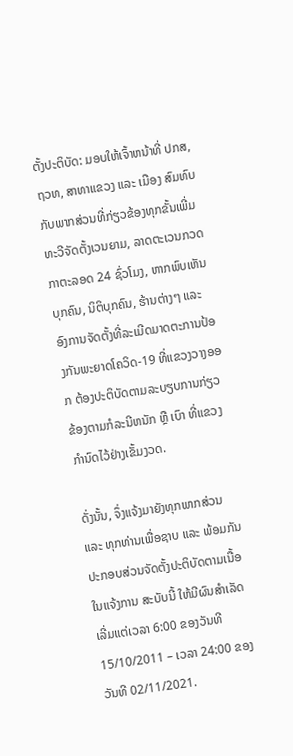ຕັ້ງປະຕິບັດ: ມອບໃຫ້ເຈົ້າຫນ້າທີ່ ປກສ, ຖວທ, ສາທາແຂວງ ແລະ ເມືອງ ສົມທົບກັບພາກສ່ວນທີ່ກ່ຽວຂ້ອງທຸກຂັ້ນເພີ່ມທະວີຈັດຕັ້ງເວນຍາມ, ລາດຕະເວນກວດກາຕະລອດ 24 ຊົ່ວໂມງ, ຫາກພົບເຫັນບຸກຄົນ, ນິຕິບຸກຄົນ, ຮ້ານຕ່າງໆ ແລະ ອົງການຈັດຕັ້ງທີ່ລະເມີດມາດຕະການປ້ອງກັນພະຍາດໂຄວິດ-19 ທີ່ແຂວງວາງອອກ ຕ້ອງປະຕິບັດຕາມລະບຽບການກ່ຽວຂ້ອງຕາມກໍລະນີຫນັກ ຫຼື ເບົາ ທີ່ແຂວງກໍານົດໄວ້ຢ່າງເຂັ້ມງວດ.

ດັ່ງນັ້ນ, ຈຶ່ງແຈ້ງມາຍັງທຸກພາກສ່ວນ ແລະ ທຸກທ່ານເພື່ອຊາບ ແລະ ພ້ອມກັນປະກອບສ່ວນຈັດຕັ້ງປະຕິບັດຕາມເນື້ອ ໃນແຈ້ງການ ສະບັບນີ້ ໃຫ້ມີຜົນສໍາເລັດ ເລີ່ມແຕ່ເວລາ 6:00 ຂອງວັນທີ 15/10/2011 – ເວລາ 24:00 ຂອງວັນທີ 02/11/2021.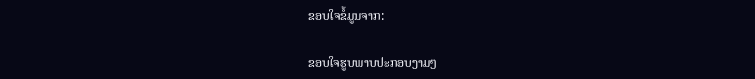ຂອບໃຈຂໍ້ມູນຈາກ:

ຂອບໃຈຮູບພາບປະກອບງາມໆ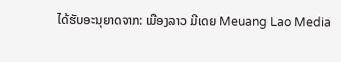ໄດ້ຮັບອະນຸຍາດຈາກ: ເມືອງລາວ ມີເດຍ Meuang Lao Media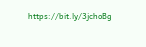https://bit.ly/3jchoBg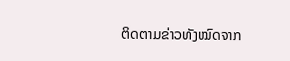ຕິດຕາມຂ່າວທັງໝົດຈາກ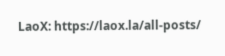LaoX: https://laox.la/all-posts/